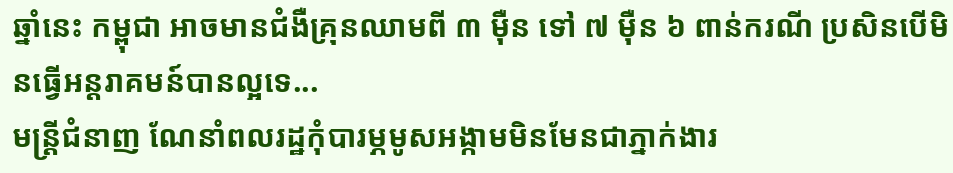ឆ្នាំនេះ កម្ពុជា អាចមានជំងឺគ្រុនឈាមពី ៣ ម៉ឺន ទៅ ៧ ម៉ឺន ៦ ពាន់ករណី ប្រសិនបើមិនធ្វើអន្តរាគមន៍បានល្អទេ...
មន្ត្រីជំនាញ ណែនាំពលរដ្ឋកុំបារម្ភមូសអង្កាមមិនមែនជាភ្នាក់ងារ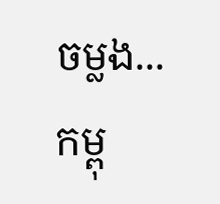ចម្លង...
កម្ពុ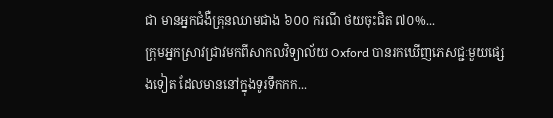ជា មានអ្នកជំងឺគ្រុនឈាមជាង ៦០០ ករណី ថយចុះជិត ៧០%...
ក្រុមអ្នកស្រាវជ្រាវមកពីសាកលវិទ្យាល័យ Oxford បានរកឃើញភេសជ្ជៈមួយផ្សេងទៀត ដែលមាននៅក្នុងទូរទឹកកក...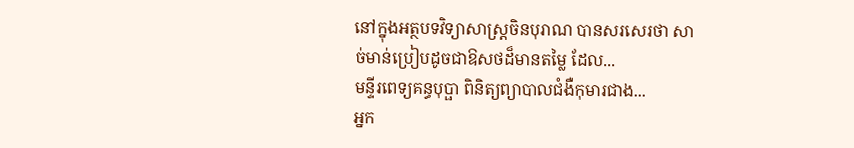នៅក្នុងអត្ថបទវិទ្យាសាស្ត្រចិនបុរាណ បានសរសេរថា សាច់មាន់ប្រៀបដូចជាឱសថដ៏មានតម្លៃ ដែល...
មន្ទីរពេទ្យគន្ធបុប្ផា ពិនិត្យព្យាបាលជំងឺកុមារជាង...
អ្នក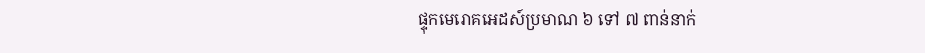ផ្ទុកមេរោគអេដស៍ប្រមាណ ៦ ទៅ ៧ ពាន់នាក់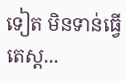ទៀត មិនទាន់ធ្វើតេស្ត...